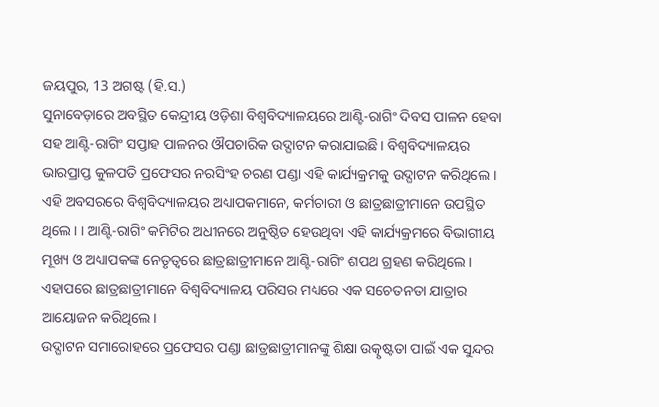ଜୟପୁର, 13 ଅଗଷ୍ଟ (ହି.ସ.)
ସୁନାବେଡ଼ାରେ ଅବସ୍ଥିତ କେନ୍ଦ୍ରୀୟ ଓଡ଼ିଶା ବିଶ୍ୱବିଦ୍ୟାଳୟରେ ଆଣ୍ଟି-ରାଗିଂ ଦିବସ ପାଳନ ହେବା ସହ ଆଣ୍ଟି-ରାଗିଂ ସପ୍ତାହ ପାଳନର ଔପଚାରିକ ଉଦ୍ଘାଟନ କରାଯାଇଛି। ବିଶ୍ୱବିଦ୍ୟାଳୟର ଭାରପ୍ରାପ୍ତ କୁଳପତି ପ୍ରଫେସର ନରସିଂହ ଚରଣ ପଣ୍ଡା ଏହି କାର୍ଯ୍ୟକ୍ରମକୁ ଉଦ୍ଘାଟନ କରିଥିଲେ । ଏହି ଅବସରରେ ବିଶ୍ୱବିଦ୍ୟାଳୟର ଅଧ୍ୟାପକମାନେ, କର୍ମଚାରୀ ଓ ଛାତ୍ରଛାତ୍ରୀମାନେ ଉପସ୍ଥିତ ଥିଲେ। । ଆଣ୍ଟି-ରାଗିଂ କମିଟିର ଅଧୀନରେ ଅନୁଷ୍ଠିତ ହେଉଥିବା ଏହି କାର୍ଯ୍ୟକ୍ରମରେ ବିଭାଗୀୟ ମୂଖ୍ୟ ଓ ଅଧ୍ୟାପକଙ୍କ ନେତୃତ୍ୱରେ ଛାତ୍ରଛାତ୍ରୀମାନେ ଆଣ୍ଟି-ରାଗିଂ ଶପଥ ଗ୍ରହଣ କରିଥିଲେ। ଏହାପରେ ଛାତ୍ରଛାତ୍ରୀମାନେ ବିଶ୍ୱବିଦ୍ୟାଳୟ ପରିସର ମଧ୍ୟରେ ଏକ ସଚେତନତା ଯାତ୍ରାର ଆୟୋଜନ କରିଥିଲେ।
ଉଦ୍ଘାଟନ ସମାରୋହରେ ପ୍ରଫେସର ପଣ୍ଡା ଛାତ୍ରଛାତ୍ରୀମାନଙ୍କୁ ଶିକ୍ଷା ଉତ୍କୃଷ୍ଟତା ପାଇଁ ଏକ ସୁନ୍ଦର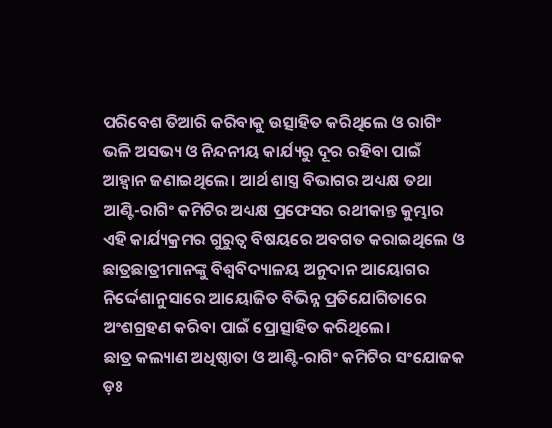ପରିବେଶ ତିଆରି କରିବାକୁ ଉତ୍ସାହିତ କରିଥିଲେ ଓ ରାଗିଂ ଭଳି ଅସଭ୍ୟ ଓ ନିନ୍ଦନୀୟ କାର୍ଯ୍ୟରୁ ଦୂର ରହିବା ପାଇଁ ଆହ୍ୱାନ ଜଣାଇଥିଲେ। ଆର୍ଥ ଶାସ୍ତ୍ର ବିଭାଗର ଅଧ୍ୟକ୍ଷ ତଥା ଆଣ୍ଟି-ରାଗିଂ କମିଟିର ଅଧ୍ୟକ୍ଷ ପ୍ରଫେସର ରଥୀକାନ୍ତ କୁମ୍ଭାର ଏହି କାର୍ଯ୍ୟକ୍ରମର ଗୁରୁତ୍ୱ ବିଷୟରେ ଅବଗତ କରାଇଥିଲେ ଓ ଛାତ୍ରଛାତ୍ରୀମାନଙ୍କୁ ବିଶ୍ବବିଦ୍ୟାଳୟ ଅନୁଦାନ ଆୟୋଗର ନିର୍ଦ୍ଦେଶାନୁସାରେ ଆୟୋଜିତ ବିଭିନ୍ନ ପ୍ରତିଯୋଗିତାରେ ଅଂଶଗ୍ରହଣ କରିବା ପାଇଁ ପ୍ରୋତ୍ସାହିତ କରିଥିଲେ।
ଛାତ୍ର କଲ୍ୟାଣ ଅଧିଷ୍ଠାତା ଓ ଆଣ୍ଟି-ରାଗିଂ କମିଟିର ସଂଯୋଜକ ଡ଼ଃ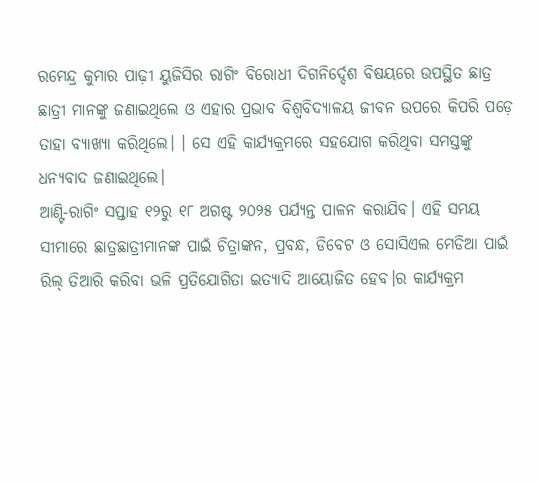ରମେନ୍ଦ୍ର କୁମାର ପାଢ଼ୀ ୟୁଜିସିର ରାଗିଂ ବିରୋଧୀ ଦିଗନିର୍ଦ୍ଦେଶ ବିଷୟରେ ଉପସ୍ଥିତ ଛାତ୍ର ଛାତ୍ରୀ ମାନଙ୍କୁ ଜଣାଇଥିଲେ ଓ ଏହାର ପ୍ରଭାବ ବିଶ୍ବବିଦ୍ୟାଳୟ ଜୀବନ ଉପରେ କିପରି ପଡ଼େ ତାହା ବ୍ୟାଖ୍ୟା କରିଥିଲେ। । ସେ ଏହି କାର୍ଯ୍ୟକ୍ରମରେ ସହଯୋଗ କରିଥିବା ସମସ୍ତଙ୍କୁ ଧନ୍ୟବାଦ ଜଣାଇଥିଲେ।
ଆଣ୍ଟି-ରାଗିଂ ସପ୍ତାହ ୧୨ରୁ ୧୮ ଅଗଷ୍ଟ ୨୦୨୫ ପର୍ଯ୍ୟନ୍ତ ପାଳନ କରାଯିବ। ଏହି ସମୟ ସୀମାରେ ଛାତ୍ରଛାତ୍ରୀମାନଙ୍କ ପାଇଁ ଚିତ୍ରାଙ୍କନ, ପ୍ରବନ୍ଧ, ଡିବେଟ ଓ ସୋସିଏଲ ମେଡିଆ ପାଇଁ ରିଲ୍ ତିଆରି କରିବା ଭଳି ପ୍ରତିଯୋଗିତା ଇତ୍ୟାଦି ଆୟୋଜିତ ହେବ।ର କାର୍ଯ୍ୟକ୍ରମ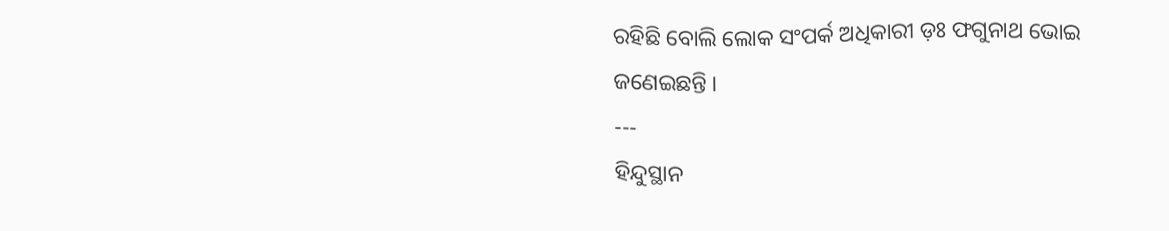ରହିଛି ବୋଲି ଲୋକ ସଂପର୍କ ଅଧିକାରୀ ଡ଼ଃ ଫଗୁନାଥ ଭୋଇ ଜଣେଇଛନ୍ତି ।
---
ହିନ୍ଦୁସ୍ଥାନ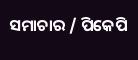ସମାଚାର / ପିକେପି